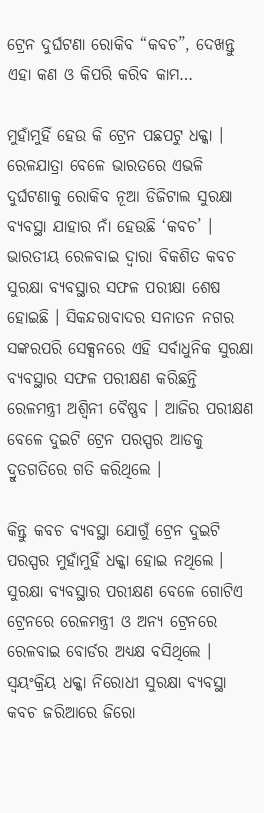ଟ୍ରେନ ଦୁର୍ଘଟଣା ରୋକିବ “କବଚ”, ଦେଖନ୍ତୁ ଏହା କଣ ଓ କିପରି କରିବ କାମ…

ମୁହାଁମୁହିଁ ହେଉ କି ଟ୍ରେନ ପଛପଟୁ ଧକ୍କା । ରେଳଯାତ୍ରା ବେଳେ ଭାରତରେ ଏଭଳି ଦୁର୍ଘଟଣାକୁ ରୋକିବ ନୂଆ ଡିଜିଟାଲ ସୁରକ୍ଷା ବ୍ୟବସ୍ଥା ଯାହାର ନାଁ ହେଉଛି ‘କବଚ’ । ଭାରତୀୟ ରେଳବାଇ ଦ୍ଵାରା ବିକଶିତ କବଚ ସୁରକ୍ଷା ବ୍ୟବସ୍ଥାର ସଫଳ ପରୀକ୍ଷା ଶେଷ ହୋଇଛି । ସିକନ୍ଦରାବାଦର ସନାତନ ନଗର ସଙ୍କରପରି ସେକ୍ସନରେ ଏହି ସର୍ବାଧୁନିକ ସୁରକ୍ଷା ବ୍ୟବସ୍ଥାର ସଫଳ ପରୀକ୍ଷଣ କରିଛନ୍ତି ରେଳମନ୍ତ୍ରୀ ଅଶ୍ଵିନୀ ବୈଷ୍ଣବ । ଆଜିର ପରୀକ୍ଷଣ ବେଳେ ଦୁଇଟି ଟ୍ରେନ ପରସ୍ପର ଆଡକୁ ଦ୍ରୁତଗତିରେ ଗତି କରିଥିଲେ ।

କିନ୍ତୁ କବଚ ବ୍ୟବସ୍ଥା ଯୋଗୁଁ ଟ୍ରେନ ଦୁଇଟି ପରସ୍ପର ମୁହାଁମୁହିଁ ଧକ୍କା ହୋଇ ନଥିଲେ । ସୁରକ୍ଷା ବ୍ୟବସ୍ଥାର ପରୀକ୍ଷଣ ବେଳେ ଗୋଟିଏ ଟ୍ରେନରେ ରେଳମନ୍ତ୍ରୀ ଓ ଅନ୍ୟ ଟ୍ରେନରେ ରେଳବାଇ ବୋର୍ଡର ଅଧ୍ୟକ୍ଷ ବସିଥିଲେ । ସ୍ଵୟଂକ୍ରିୟ ଧକ୍କା ନିରୋଧୀ ସୁରକ୍ଷା ବ୍ୟବସ୍ଥା କବଚ ଜରିଆରେ ଜିରୋ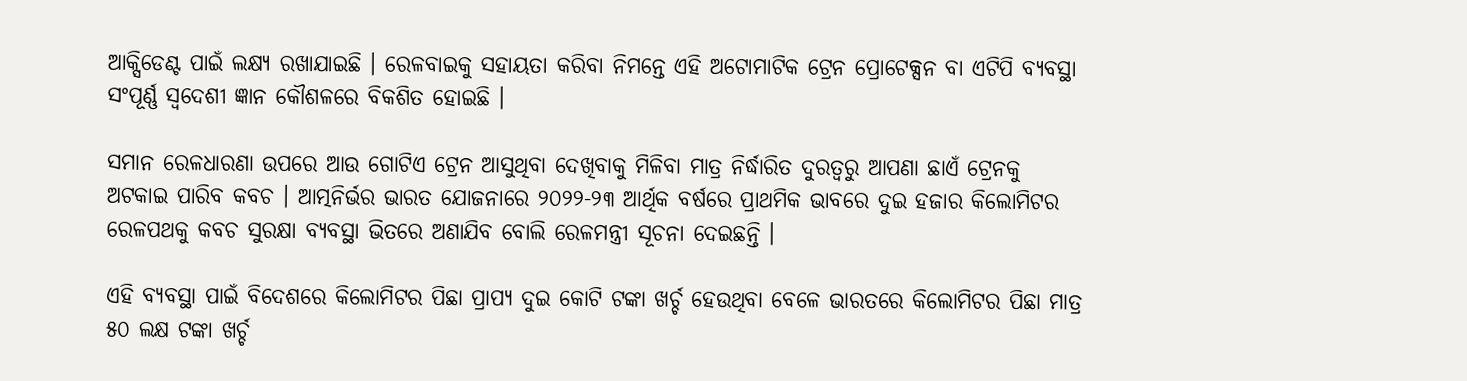ଆକ୍ସିଡେଣ୍ଟ ପାଇଁ ଲକ୍ଷ୍ୟ ରଖାଯାଇଛି । ରେଳବାଇକୁ ସହାୟତା କରିବା ନିମନ୍ତେ ଏହି ଅଟୋମାଟିକ ଟ୍ରେନ ପ୍ରୋଟେକ୍ସନ ବା ଏଟିପି ବ୍ୟବସ୍ଥା ସଂପୂର୍ଣ୍ଣ ସ୍ଵଦେଶୀ ଜ୍ଞାନ କୌଶଳରେ ବିକଶିତ ହୋଇଛି ।

ସମାନ ରେଳଧାରଣା ଉପରେ ଆଉ ଗୋଟିଏ ଟ୍ରେନ ଆସୁଥିବା ଦେଖିବାକୁ ମିଳିବା ମାତ୍ର ନିର୍ଦ୍ଧାରିତ ଦୁରତ୍ଵରୁ ଆପଣା ଛାଏଁ ଟ୍ରେନକୁ ଅଟକାଇ ପାରିବ କବଚ । ଆତ୍ମନିର୍ଭର ଭାରତ ଯୋଜନାରେ ୨୦୨୨-୨୩ ଆର୍ଥିକ ବର୍ଷରେ ପ୍ରାଥମିକ ଭାବରେ ଦୁଇ ହଜାର କିଲୋମିଟର ରେଳପଥକୁ କବଚ ସୁରକ୍ଷା ବ୍ୟବସ୍ଥା ଭିତରେ ଅଣାଯିବ ବୋଲି ରେଳମନ୍ତ୍ରୀ ସୂଚନା ଦେଇଛନ୍ତି ।

ଏହି ବ୍ୟବସ୍ଥା ପାଇଁ ବିଦେଶରେ କିଲୋମିଟର ପିଛା ପ୍ରାପ୍ୟ ଦୁଇ କୋଟି ଟଙ୍କା ଖର୍ଚ୍ଚ ହେଉଥିବା ବେଳେ ଭାରତରେ କିଲୋମିଟର ପିଛା ମାତ୍ର ୫୦ ଲକ୍ଷ ଟଙ୍କା ଖର୍ଚ୍ଚ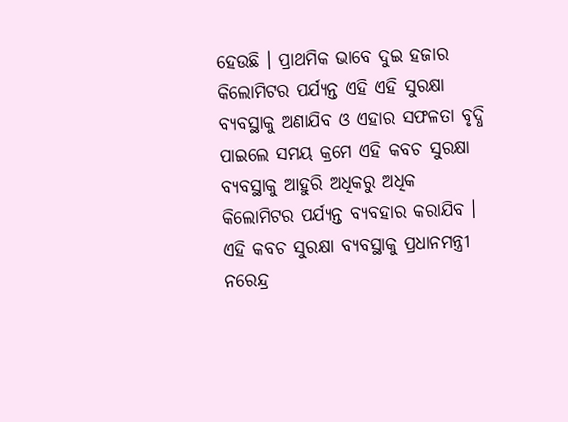ହେଉଛି । ପ୍ରାଥମିକ ଭାବେ ଦୁଇ ହଜାର କିଲୋମିଟର ପର୍ଯ୍ୟନ୍ତ ଏହି ଏହି ସୁରକ୍ଷା ବ୍ୟବସ୍ଥାକୁ ଅଣାଯିବ ଓ ଏହାର ସଫଳତା ବୃଦ୍ଧି ପାଇଲେ ସମୟ କ୍ରମେ ଏହି କବଚ ସୁରକ୍ଷା ବ୍ୟବସ୍ଥାକୁ ଆହୁରି ଅଧିକରୁ ଅଧିକ କିଲୋମିଟର ପର୍ଯ୍ୟନ୍ତ ବ୍ୟବହାର କରାଯିବ । ଏହି କବଚ ସୁରକ୍ଷା ବ୍ୟବସ୍ଥାକୁ ପ୍ରଧାନମନ୍ତ୍ରୀ ନରେନ୍ଦ୍ର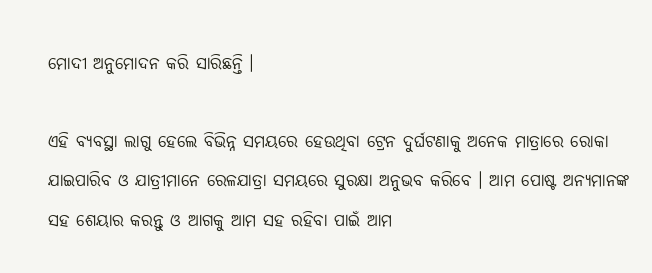ମୋଦୀ ଅନୁମୋଦନ କରି ସାରିଛନ୍ତି ।

ଏହି ବ୍ୟବସ୍ଥା ଲାଗୁ ହେଲେ ବିଭିନ୍ନ ସମୟରେ ହେଉଥିବା ଟ୍ରେନ ଦୁର୍ଘଟଣାକୁ ଅନେକ ମାତ୍ରାରେ ରୋକା ଯାଇପାରିବ ଓ ଯାତ୍ରୀମାନେ ରେଳଯାତ୍ରା ସମୟରେ ସୁରକ୍ଷା ଅନୁଭବ କରିବେ । ଆମ ପୋଷ୍ଟ ଅନ୍ୟମାନଙ୍କ ସହ ଶେୟାର କରନ୍ତୁ ଓ ଆଗକୁ ଆମ ସହ ରହିବା ପାଇଁ ଆମ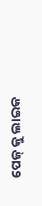ପେଜ୍ କୁ ଲାଇକ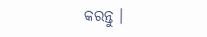କରନ୍ତୁ ।